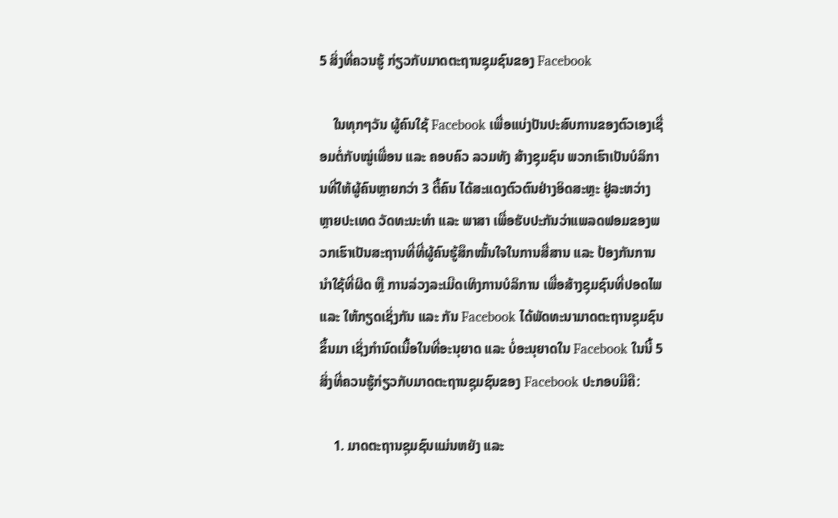5 ສິ່ງທີ່ຄວນຮູ້ ກ່ຽວກັບມາດຕະຖານຊຸມຊົນຂອງ Facebook

    ໃນທຸກໆວັນ ຜູ້ຄົນໃຊ້ Facebook ເພື່ອແບ່ງປັນປະສົບການຂອງຕົວເອງເຊື່ອມຕໍ່ກັບໝູ່ເພື່ອນ ແລະ ຄອບຄົວ ລວມທັງ ສ້າງຊຸມຊົນ ພວກເຮົາເປັນບໍລິການທີ່ໃຫ້ຜູ້ຄົນຫຼາຍກວ່າ 3 ຕື້ຄົນ ໄດ້ສະແດງຕົວຕົນຢ່າງອິດສະຫຼະ ຢູ່ລະຫວ່າງຫຼາຍປະເທດ ວັດທະນະທຳ ແລະ ພາສາ ເພື່ອຮັບປະກັນວ່າແພລດຟອມຂອງພວກເຮົາເປັນສະຖານທີ່ທີ່ຜູ້ຄົນຮູ້ສຶກໝັ້ນໃຈໃນການສື່ສານ ແລະ ປ້ອງກັນການນໍາໃຊ້ທີ່ຜິດ ຫຼື ການລ່ວງລະເມີດເທິງການບໍລິການ ເພື່ອສ້າງຊຸມຊົນທີ່ປອດໄພ ແລະ ໃຫ້ກຽດເຊິ່ງກັນ ແລະ ກັນ Facebook ໄດ້ພັດທະນາມາດຕະຖານຊຸມຊົນຂຶ້ນມາ ເຊິ່ງກຳນົດເນື້ອໃນທີ່ອະນຸຍາດ ແລະ ບໍ່ອະນຸຍາດໃນ Facebook ໃນນີ້ 5 ສິ່ງທີ່ຄວນຮູ້ກ່ຽວກັບມາດຕະຖານຊຸມຊົນຂອງ Facebook ປະກອບມີຄື:

    1. ມາດຕະຖານຊຸມຊົນແມ່ນຫຍັງ ແລະ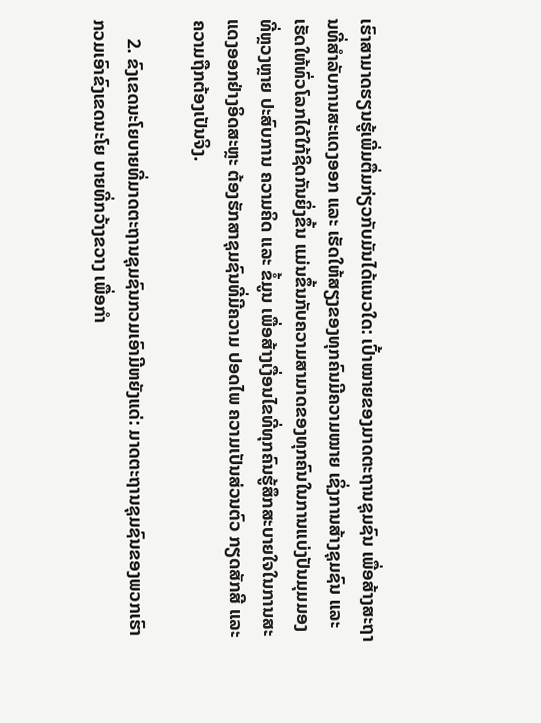ເຮົາສາມາດຮຽນຮູ້ເພີ່ມຕື່ມກ່ຽວກັບມັນໄດ້ແນວໃດ: ເປົ້າໝາຍຂອງມາດຕະຖານຊຸມຊົນ ເພື່ອສ້າງສະຖານທີ່ສຳລັບການສະແດງອອກ ແລະ ເຮັດໃຫ້ສຽງຂອງທຸກຄົນມີຄວາມໝາຍ ເຊິ່ງການສ້າງຊຸມຊົນ ແລະ ເຮັດໃຫ້ທົ່ວໂລກໄດ້ໃກ້ຊິດກັນຍິ່ງຂຶ້ນ ແມ່ນຂຶ້ນກັບຄວາມສາມາດຂອງທຸກຄົນໃນການແບ່ງປັນມຸມມອງທີ່ຫຼວງຫຼາຍ ປະສົບການ ຄວາມຄິດ ແລະ ຂໍ້ມູນ ເພື່ອສ້າງເງື່ອນໄຂທີ່ທຸກຄົນຮູ້ສຶກສະບາຍໃຈໃນການສະແດງອອກຢ່າງອິດສະຫຼະ ຕ້ອງຮັກສາຊຸມຊົນທີ່ມີຄວາມ ປອດໄພ ຄວາມເປັນສ່ວນຕົວ ກຽດສັກສີ ແລະ ຄວາມຖືກຕ້ອງເປັນຈິງ.

    2. ຂົງເຂດນະໂຍບາຍທີ່ມາດຕະຖານຊຸມຊົນກວມເອົາມີຫຍັງແດ່: ມາດຕະຖານຊຸມຊົນຂອງພວກເຮົາ ກວມເອົາຂົງເຂດນະໂຍ ບາຍທີ່ກວ້າງຂວາງ ເພື່ອກຳ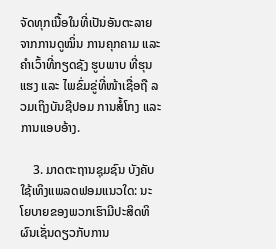ຈັດທຸກເນື້ອໃນທີ່ເປັນອັນຕະລາຍຈາກການດູໝິ່ນ ການຄຸກຄາມ ແລະ ຄຳເວົ້າທີ່ກຽດຊັງ ຮູບພາບ ທີ່ຮຸນແຮງ ແລະ ໄພຂົ່ມຂູ່ທີ່ໜ້າເຊື່ອຖື ລວມເຖິງບັນຊີປອມ ການສໍ້ໂກງ ແລະ ການແອບອ້າງ.

    3. ມາດຕະຖານຊຸມຊົນ ບັງຄັບໃຊ້ເທິງແພລດຟອມແນວໃດ: ນະໂຍບາຍຂອງພວກເຮົາມີປະສິດທິຜົນເຊັ່ນດຽວກັບການ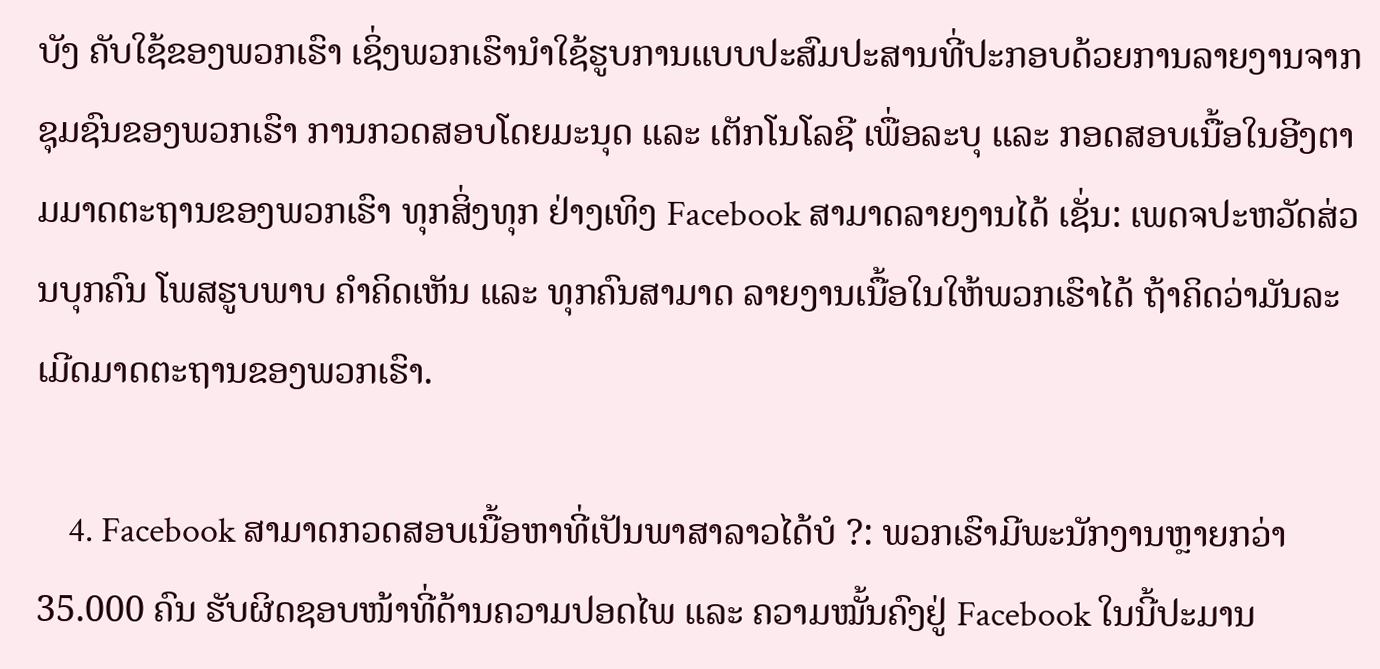ບັງ ຄັບໃຊ້ຂອງພວກເຮົາ ເຊິ່ງພວກເຮົານຳໃຊ້ຮູບການແບບປະສົມປະສານທີ່ປະກອບດ້ວຍການລາຍງານຈາກຊຸມຊົນຂອງພວກເຮົາ ການກວດສອບໂດຍມະນຸດ ແລະ ເຕັກໂນໂລຊີ ເພື່ອລະບຸ ແລະ ກອດສອບເນື້ອໃນອີງຕາມມາດຕະຖານຂອງພວກເຮົາ ທຸກສິ່ງທຸກ ຢ່າງເທິງ Facebook ສາມາດລາຍງານໄດ້ ເຊັ່ນ: ເພດຈປະຫວັດສ່ວນບຸກຄົນ ໂພສຮູບພາບ ຄຳຄິດເຫັນ ແລະ ທຸກຄົນສາມາດ ລາຍງານເນື້ອໃນໃຫ້ພວກເຮົາໄດ້ ຖ້າຄິດວ່າມັນລະເມີດມາດຕະຖານຂອງພວກເຮົາ.

    4. Facebook ສາມາດກວດສອບເນື້ອຫາທີ່ເປັນພາສາລາວໄດ້ບໍ ?: ພວກເຮົາມີພະນັກງານຫຼາຍກວ່າ 35.000 ຄົນ ຮັບຜິດຊອບໜ້າທີ່ດ້ານຄວາມປອດໄພ ແລະ ຄວາມໝັ້ນຄົງຢູ່ Facebook ໃນນີ້ປະມານ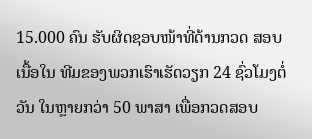15.000 ຄົນ ຮັບຜິດຊອບໜ້າທີ່ດ້ານກວດ ສອບເນື້ອໃນ ທີມຂອງພວກເຮົາເຮັດວຽກ 24 ຊົ່ວໂມງຕໍ່ວັນ ໃນຫຼາຍກວ່າ 50 ພາສາ ເພື່ອກວດສອບ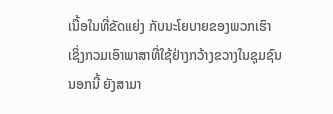ເນື້ອໃນທີ່ຂັດແຍ່ງ ກັບນະໂຍບາຍຂອງພວກເຮົາ ເຊິ່ງກວມເອົາພາສາທີ່ໃຊ້ຢ່າງກວ້າງຂວາງໃນຊຸມຊົນ ນອກນີ້ ຍັງສາມາ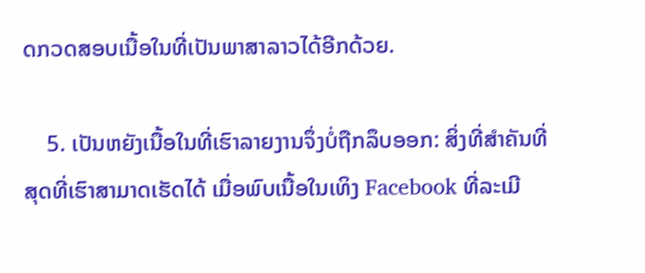ດກວດສອບເນື້ອໃນທີ່ເປັນພາສາລາວໄດ້ອີກດ້ວຍ.

    5. ເປັນຫຍັງເນື້ອໃນທີ່ເຮົາລາຍງານຈຶ່ງບໍ່ຖືກລຶບອອກ: ສິ່ງທີ່ສຳຄັນທີ່ສຸດທີ່ເຮົາສາມາດເຮັດໄດ້ ເມື່ອພົບເນື້ອໃນເທິງ Facebook ທີ່ລະເມີ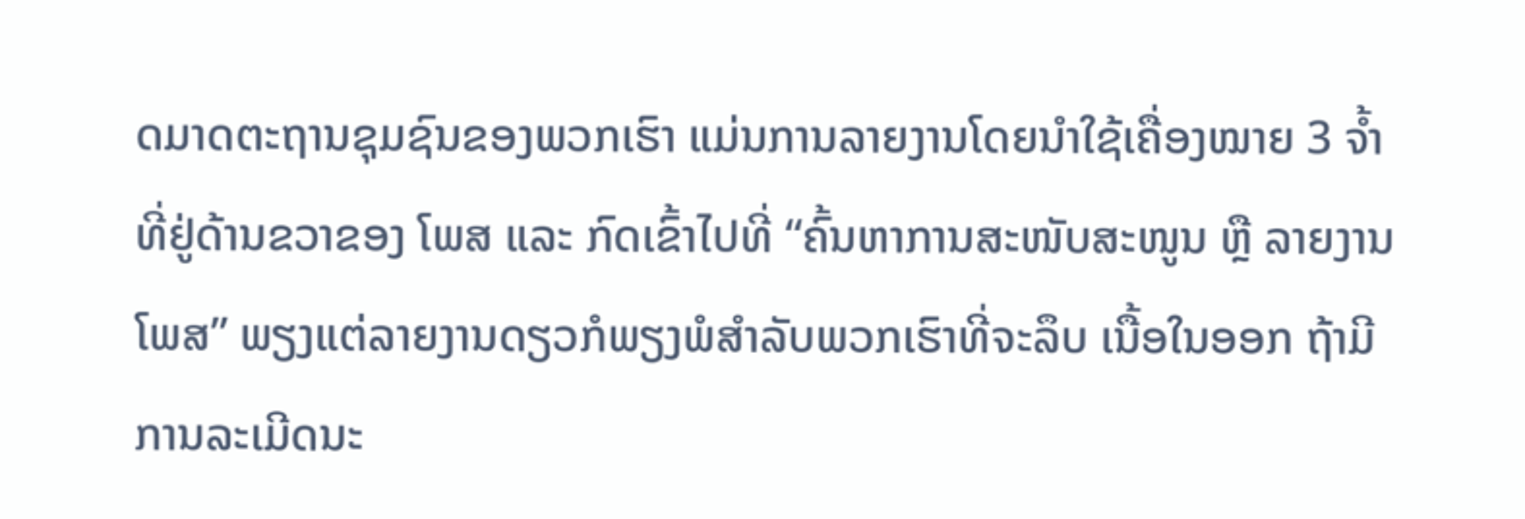ດມາດຕະຖານຊຸມຊົນຂອງພວກເຮົາ ແມ່ນການລາຍງານໂດຍນໍາໃຊ້ເຄື່ອງໝາຍ 3 ຈໍ້າ ທີ່ຢູ່ດ້ານຂວາຂອງ ໂພສ ແລະ ກົດເຂົ້າໄປທີ່ “ຄົ້ນຫາການສະໜັບສະໜູນ ຫຼື ລາຍງານໂພສ” ພຽງແຕ່ລາຍງານດຽວກໍພຽງພໍສຳລັບພວກເຮົາທີ່ຈະລຶບ ເນື້ອໃນອອກ ຖ້າມີການລະເມີດນະ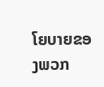ໂຍບາຍຂອງພວກ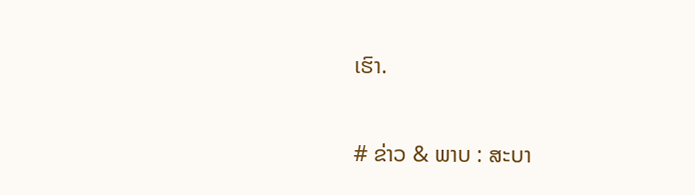ເຮົາ.

# ຂ່າວ & ພາບ : ສະບາ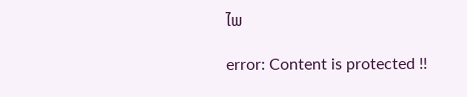ໄພ

error: Content is protected !!